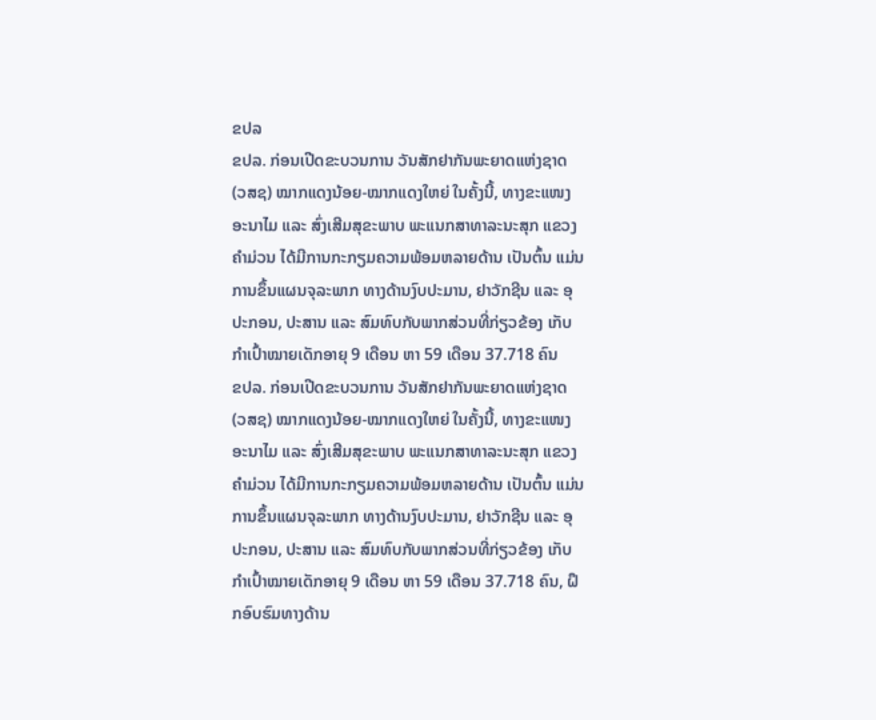ຂປລ
ຂປລ. ກ່ອນເປີດຂະບວນການ ວັນສັກຢາກັນພະຍາດແຫ່ງຊາດ (ວສຊ) ໝາກແດງນ້ອຍ-ໝາກແດງໃຫຍ່ ໃນຄັ້ງນີ້, ທາງຂະແໜງອະນາໄມ ແລະ ສົ່ງເສີມສຸຂະພາບ ພະແນກສາທາລະນະສຸກ ແຂວງຄໍາມ່ວນ ໄດ້ມີການກະກຽມຄວາມພ້ອມຫລາຍດ້ານ ເປັນຕົ້ນ ແມ່ນການຂຶ້ນແຜນຈຸລະພາກ ທາງດ້ານງົບປະມານ, ຢາວັກຊີນ ແລະ ອຸປະກອນ, ປະສານ ແລະ ສົມທົບກັບພາກສ່ວນທີ່ກ່ຽວຂ້ອງ ເກັບກຳເປົ້າໝາຍເດັກອາຍຸ 9 ເດືອນ ຫາ 59 ເດືອນ 37.718 ຄົນ
ຂປລ. ກ່ອນເປີດຂະບວນການ ວັນສັກຢາກັນພະຍາດແຫ່ງຊາດ (ວສຊ) ໝາກແດງນ້ອຍ-ໝາກແດງໃຫຍ່ ໃນຄັ້ງນີ້, ທາງຂະແໜງອະນາໄມ ແລະ ສົ່ງເສີມສຸຂະພາບ ພະແນກສາທາລະນະສຸກ ແຂວງຄໍາມ່ວນ ໄດ້ມີການກະກຽມຄວາມພ້ອມຫລາຍດ້ານ ເປັນຕົ້ນ ແມ່ນການຂຶ້ນແຜນຈຸລະພາກ ທາງດ້ານງົບປະມານ, ຢາວັກຊີນ ແລະ ອຸປະກອນ, ປະສານ ແລະ ສົມທົບກັບພາກສ່ວນທີ່ກ່ຽວຂ້ອງ ເກັບກຳເປົ້າໝາຍເດັກອາຍຸ 9 ເດືອນ ຫາ 59 ເດືອນ 37.718 ຄົນ, ຝຶກອົບຮົມທາງດ້ານ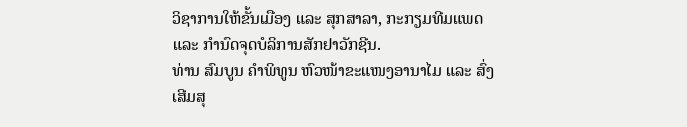ວິຊາການໃຫ້ຂັ້ນເມືອງ ແລະ ສຸກສາລາ, ກະກຽມທີມແພດ ແລະ ກຳນົດຈຸດບໍລິການສັກຢາວັກຊີນ.
ທ່ານ ສົມບູນ ຄຳພິທູນ ຫົວໜ້າຂະແໜງອານາໄມ ແລະ ສົ່ງເສີມສຸ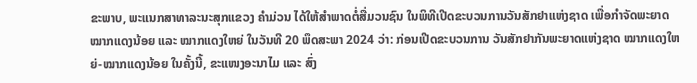ຂະພາບ, ພະແນກສາທາລະນະສຸກແຂວງ ຄຳມ່ວນ ໄດ້ໃຫ້ສຳພາດຕໍ່ສື່ມວນຊົນ ໃນພິທີເປີດຂະບວນການວັນສັກຢາແຫ່ງຊາດ ເພື່ອກຳຈັດພະຍາດໝາກແດງນ້ອຍ ແລະ ໝາກແດງໃຫຍ່ ໃນວັນທີ 20 ພຶດສະພາ 2024 ວ່າ: ກ່ອນເປີດຂະບວນການ ວັນສັກຢາກັນພະຍາດແຫ່ງຊາດ ໝາກແດງໃຫຍ່-ໝາກແດງນ້ອຍ ໃນຄັ້ງນີ້, ຂະແໜງອະນາໄມ ແລະ ສົ່ງ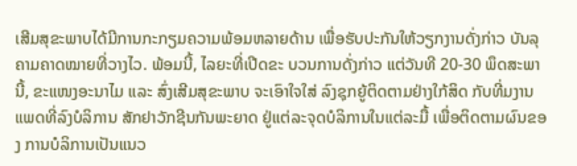ເສີມສຸຂະພາບໄດ້ມີການກະກຽມຄວາມພ້ອມຫລາຍດ້ານ ເພື່ອຮັບປະກັນໃຫ້ວຽກງານດັ່ງກ່າວ ບັນລຸຄາມຄາດໝາຍທີ່ວາງໄວ. ພ້ອມນີ້, ໄລຍະທີ່ເປີດຂະ ບວນການດັ່ງກ່າວ ແຕ່ວັນທີ 20-30 ພຶດສະພາ ນີ້, ຂະແໜງອະນາໄມ ແລະ ສົ່ງເສີມສຸຂະພາບ ຈະເອົາໃຈໃສ່ ລົງຊຸກຍູ້ຕິດຕາມຢ່າງໃກ້ສິດ ກັບທີ່ມງານແພດທີ່ລົງບໍລິການ ສັກຢາວັກຊີນກັນພະຍາດ ຢູ່ແຕ່ລະຈຸດບໍລິການໃນແຕ່ລະມື້ ເພື່ອຕິດຕາມຜົນຂອງ ການບໍລິການເປັນແນວ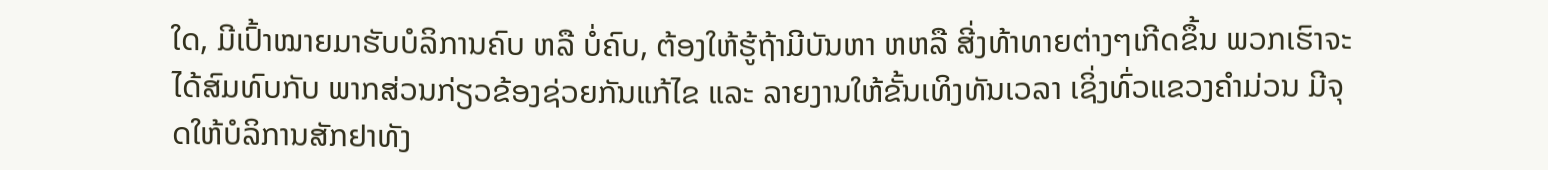ໃດ, ມີເປົ້າໝາຍມາຮັບບໍລິການຄົບ ຫລື ບໍ່ຄົບ, ຕ້ອງໃຫ້ຮູ້ຖ້າມີບັນຫາ ຫຫລື ສີ່ງທ້າທາຍຕ່າງໆເກີດຂຶ້ນ ພວກເຮົາຈະໄດ້ສົມທົບກັບ ພາກສ່ວນກ່ຽວຂ້ອງຊ່ວຍກັນແກ້ໄຂ ແລະ ລາຍງານໃຫ້ຂັ້ນເທິງທັນເວລາ ເຊິ່ງທົ່ວແຂວງຄໍາມ່ວນ ມີຈຸດໃຫ້ບໍລິການສັກຢາທັງ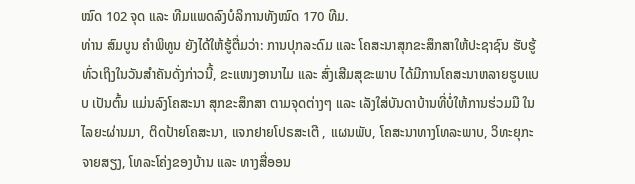ໝົດ 102 ຈຸດ ແລະ ທີມແພດລົງບໍລິການທັງໝົດ 170 ທີມ.
ທ່ານ ສົມບູນ ຄຳພິທູນ ຍັງໄດ້ໃຫ້ຮູ້ຕື່ມວ່າ: ການປຸກລະດົມ ແລະ ໂຄສະນາສຸກຂະສຶກສາໃຫ້ປະຊາຊົນ ຮັບຮູ້ທົ່ວເຖິງໃນວັນສໍາຄັນດັ່ງກ່າວນີ້, ຂະແໜງອານາໄມ ແລະ ສົ່ງເສີມສຸຂະພາບ ໄດ້ມີການໂຄສະນາຫລາຍຮູບແບບ ເປັນຕົ້ນ ແມ່ນລົງໂຄສະນາ ສຸກຂະສຶກສາ ຕາມຈຸດຕ່າງໆ ແລະ ເລັງໃສ່ບັນດາບ້ານທີ່ບໍ່ໃຫ້ການຮ່ວມມື ໃນໄລຍະຜ່ານມາ, ຕິດປ້າຍໂຄສະນາ, ແຈກຢາຍໂປຣສະເຕີ , ແຜນພັບ, ໂຄສະນາທາງໂທລະພາບ, ວິທະຍຸກະຈາຍສຽງ, ໂທລະໂຄ່ງຂອງບ້ານ ແລະ ທາງສື່ອອນ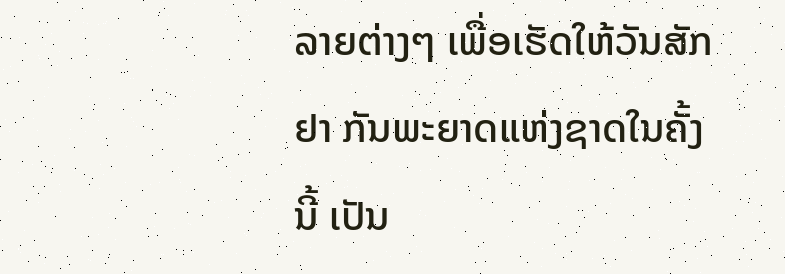ລາຍຕ່າງໆ ເພື່ອເຮັດໃຫ້ວັນສັກຢາ ກັນພະຍາດແຫ່ງຊາດໃນຄັ້ງນີ້ ເປັນ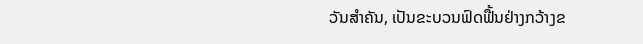ວັນສໍາຄັນ, ເປັນຂະບວນຟົດຟື້ນຢ່າງກວ້າງຂ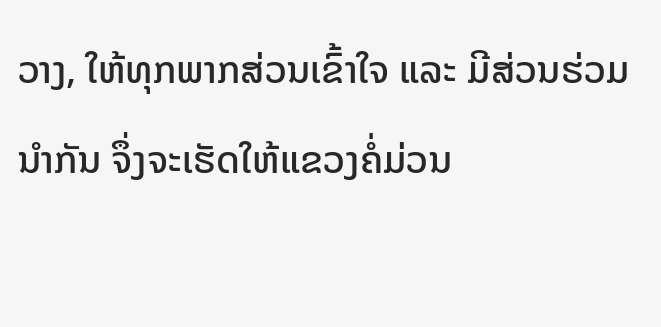ວາງ, ໃຫ້ທຸກພາກສ່ວນເຂົ້າໃຈ ແລະ ມີສ່ວນຮ່ວມນໍາກັນ ຈຶ່ງຈະເຮັດໃຫ້ແຂວງຄໍ່ມ່ວນ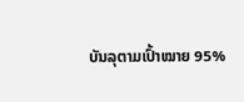ບັນລຸຕາມເປົ້າໝາຍ 95%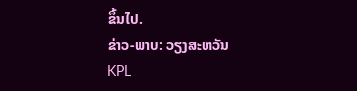ຂຶ້ນໄປ.
ຂ່າວ-ພາບ: ວຽງສະຫວັນ
KPL